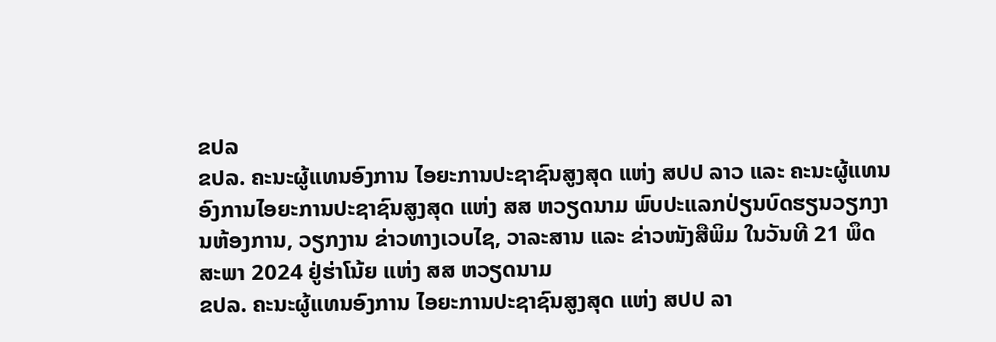ຂປລ
ຂປລ. ຄະນະຜູ້ແທນອົງການ ໄອຍະການປະຊາຊົນສູງສຸດ ແຫ່ງ ສປປ ລາວ ແລະ ຄະນະຜູ້ແທນອົງການໄອຍະການປະຊາຊົນສູງສຸດ ແຫ່ງ ສສ ຫວຽດນາມ ພົບປະແລກປ່ຽນບົດຮຽນວຽກງານຫ້ອງການ, ວຽກງານ ຂ່າວທາງເວບໄຊ, ວາລະສານ ແລະ ຂ່າວໜັງສືພິມ ໃນວັນທີ 21 ພຶດສະພາ 2024 ຢູ່ຮ່າໂນ້ຍ ແຫ່ງ ສສ ຫວຽດນາມ
ຂປລ. ຄະນະຜູ້ແທນອົງການ ໄອຍະການປະຊາຊົນສູງສຸດ ແຫ່ງ ສປປ ລາ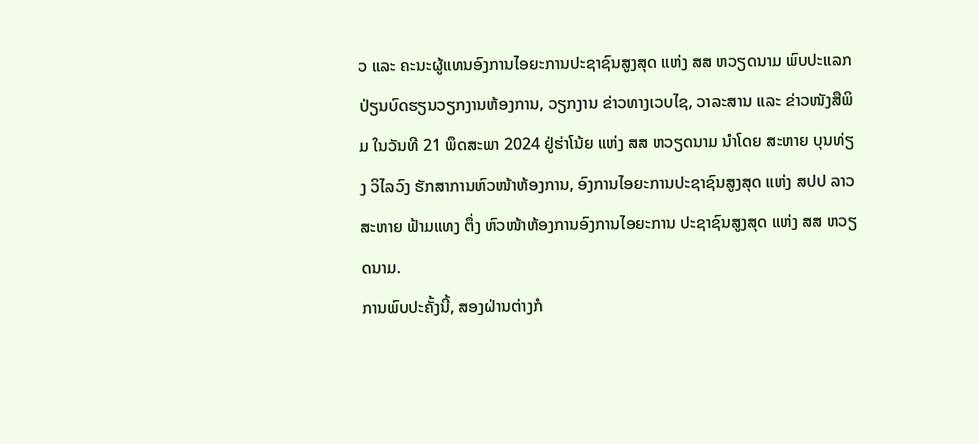ວ ແລະ ຄະນະຜູ້ແທນອົງການໄອຍະການປະຊາຊົນສູງສຸດ ແຫ່ງ ສສ ຫວຽດນາມ ພົບປະແລກປ່ຽນບົດຮຽນວຽກງານຫ້ອງການ, ວຽກງານ ຂ່າວທາງເວບໄຊ, ວາລະສານ ແລະ ຂ່າວໜັງສືພິມ ໃນວັນທີ 21 ພຶດສະພາ 2024 ຢູ່ຮ່າໂນ້ຍ ແຫ່ງ ສສ ຫວຽດນາມ ນໍາໂດຍ ສະຫາຍ ບຸນທ່ຽງ ວິໄລວົງ ຮັກສາການຫົວໜ້າຫ້ອງການ, ອົງການໄອຍະການປະຊາຊົນສູງສຸດ ແຫ່ງ ສປປ ລາວ ສະຫາຍ ຟ້າມແທງ ຕຶ່ງ ຫົວໜ້າຫ້ອງການອົງການໄອຍະການ ປະຊາຊົນສູງສຸດ ແຫ່ງ ສສ ຫວຽດນາມ.
ການພົບປະຄັ້ງນີ້, ສອງຝ່ານຕ່າງກໍ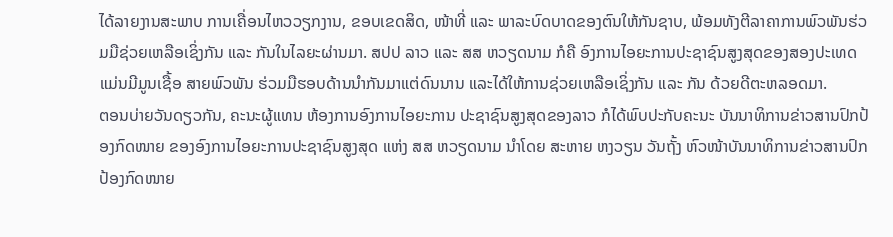ໄດ້ລາຍງານສະພາບ ການເຄື່ອນໄຫວວຽກງານ, ຂອບເຂດສິດ, ໜ້າທີ່ ແລະ ພາລະບົດບາດຂອງຕົນໃຫ້ກັນຊາບ, ພ້ອມທັງຕີລາຄາການພົວພັນຮ່ວມມືຊ່ວຍເຫລືອເຊິ່ງກັນ ແລະ ກັນໃນໄລຍະຜ່ານມາ. ສປປ ລາວ ແລະ ສສ ຫວຽດນາມ ກໍຄື ອົງການໄອຍະການປະຊາຊົນສູງສຸດຂອງສອງປະເທດ ແມ່ນມີມູນເຊື້ອ ສາຍພົວພັນ ຮ່ວມມືຮອບດ້ານນໍາກັນມາແຕ່ດົນນານ ແລະໄດ້ໃຫ້ການຊ່ວຍເຫລືອເຊິ່ງກັນ ແລະ ກັນ ດ້ວຍດີຕະຫລອດມາ.
ຕອນບ່າຍວັນດຽວກັນ, ຄະນະຜູ້ແທນ ຫ້ອງການອົງການໄອຍະການ ປະຊາຊົນສູງສຸດຂອງລາວ ກໍໄດ້ພົບປະກັບຄະນະ ບັນນາທິການຂ່າວສານປົກປ້ອງກົດໜາຍ ຂອງອົງການໄອຍະການປະຊາຊົນສູງສຸດ ແຫ່ງ ສສ ຫວຽດນາມ ນໍາໂດຍ ສະຫາຍ ຫງວຽນ ວັນຖັ້ງ ຫົວໜ້າບັນນາທິການຂ່າວສານປົກປ້ອງກົດໜາຍ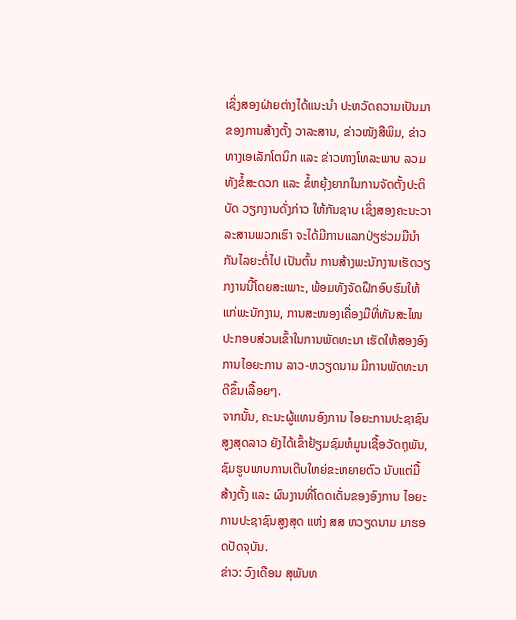ເຊິ່ງສອງຝ່າຍຕ່າງໄດ້ແນະນໍາ ປະຫວັດຄວາມເປັນມາຂອງການສ້າງຕັ້ງ ວາລະສານ, ຂ່າວໜັງສືພິມ, ຂ່າວທາງເອເລັກໂຕນິກ ແລະ ຂ່າວທາງໂທລະພາບ ລວມທັງຂໍ້ສະດວກ ແລະ ຂໍ້ຫຍຸ້ງຍາກໃນການຈັດຕັ້ງປະຕິບັດ ວຽກງານດັ່ງກ່າວ ໃຫ້ກັນຊາບ ເຊິ່ງສອງຄະນະວາລະສານພວກເຮົາ ຈະໄດ້ມີການແລກປ່ຽຮ່ວມມືນໍາກັນໄລຍະຕໍ່ໄປ ເປັນຕົ້ນ ການສ້າງພະນັກງານເຮັດວຽກງານນີ້ໂດຍສະເພາະ, ພ້ອມທັງຈັດຝຶກອົບຮົມໃຫ້ແກ່ພະນັກງານ, ການສະໜອງເຄື່ອງມືທີ່ທັນສະໄໜ ປະກອບສ່ວນເຂົ້າໃນການພັດທະນາ ເຮັດໃຫ້ສອງອົງການໄອຍະການ ລາວ-ຫວຽດນາມ ມີການພັດທະນາດີຂຶ້ນເລື້ອຍໆ.
ຈາກນັ້ນ, ຄະນະຜູ້ແທນອົງການ ໄອຍະການປະຊາຊົນສູງສຸດລາວ ຍັງໄດ້ເຂົ້າຢ້ຽມຊົມຫໍມູນເຊື້ອວັດຖຸພັນ, ຊົມຮູບພາບການເຕີບໃຫຍ່ຂະຫຍາຍຕົວ ນັບແຕ່ມື້ສ້າງຕັ້ງ ແລະ ຜົນງານທີ່ໂດດເດັ່ນຂອງອົງການ ໄອຍະການປະຊາຊົນສູງສຸດ ແຫ່ງ ສສ ຫວຽດນາມ ມາຮອດປັດຈຸບັນ.
ຂ່າວ: ວົງເດືອນ ສຸພັນທ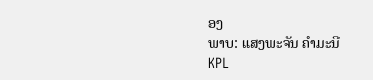ອງ
ພາບ: ແສງພະຈັນ ຄຳມະນີ
KPL